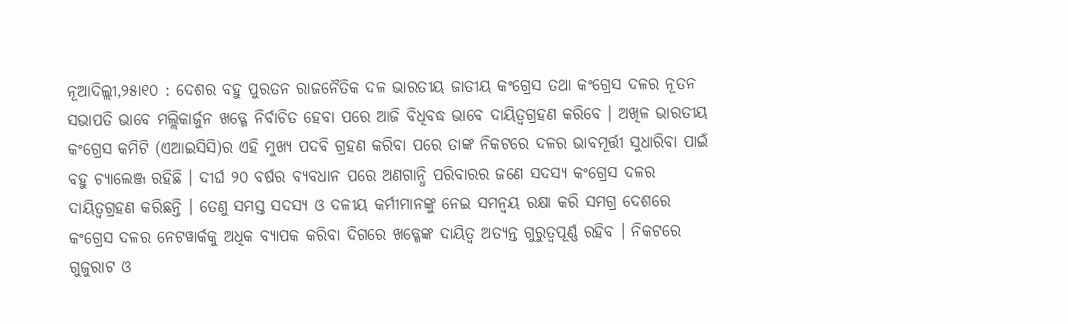ନୂଆଦିଲ୍ଲୀ,୨୫ା୧୦ : ଦେଶର ବହୁ ପୁରତନ ରାଜନୈତିକ ଦଳ ଭାରତୀୟ ଜାତୀୟ କଂଗ୍ରେସ ତଥା କଂଗ୍ରେସ ଦଳର ନୂତନ ସଭାପତି ଭାବେ ମଲ୍ଲିକାର୍ଜୁନ ଖଡ୍ଗେ ନିର୍ବାଚିତ ହେବା ପରେ ଆଜି ବିଧିବଦ୍ଧ ଭାବେ ଦାୟିତ୍ୱଗ୍ରହଣ କରିବେ । ଅଖିଳ ଭାରତୀୟ କଂଗ୍ରେସ କମିଟି (ଏଆଇସିସି)ର ଏହି ମୁଖ୍ୟ ପଦବି ଗ୍ରହଣ କରିବା ପରେ ତାଙ୍କ ନିକଟରେ ଦଳର ଭାବମୂର୍ତ୍ତୀ ସୁଧାରିବା ପାଇଁ ବହୁ ଚ୍ୟାଲେଞ୍ଜ ରହିଛି । ଦୀର୍ଘ ୨୦ ବର୍ଷର ବ୍ୟବଧାନ ପରେ ଅଣଗାନ୍ଧି ପରିବାରର ଜଣେ ସଦସ୍ୟ କଂଗ୍ରେସ ଦଳର ଦାୟିତ୍ୱଗ୍ରହଣ କରିଛନ୍ତି । ତେଣୁ ସମସ୍ତ ସଦସ୍ୟ ଓ ଦଳୀୟ କର୍ମୀମାନଙ୍କୁ ନେଇ ସମନ୍ୱୟ ରକ୍ଷା କରି ସମଗ୍ର ଦେଶରେ କଂଗ୍ରେସ ଦଳର ନେଟୱାର୍କକୁ ଅଧିକ ବ୍ୟାପକ କରିବା ଦିଗରେ ଖଡ୍ଗେଙ୍କ ଦାୟିତ୍ୱ ଅତ୍ୟନ୍ତ ଗୁରୁତ୍ୱପୂର୍ଣ୍ଣ ରହିବ । ନିକଟରେ ଗୁଜୁରାଟ ଓ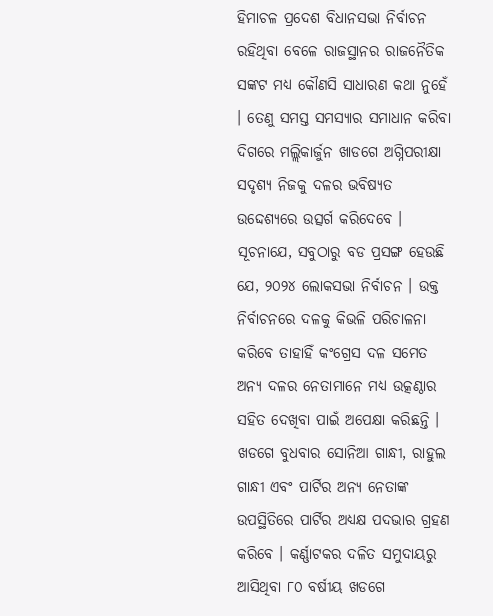ହିମାଚଳ ପ୍ରଦେଶ ବିଧାନସଭା ନିର୍ବାଚନ ରହିଥିବା ବେଳେ ରାଜସ୍ଥାନର ରାଜନୈତିକ ସଙ୍କଟ ମଧ୍ୟ କୌଣସି ସାଧାରଣ କଥା ନୁହେଁ । ତେଣୁ ସମସ୍ତ ସମସ୍ୟାର ସମାଧାନ କରିବା ଦିଗରେ ମଲ୍ଲିକାର୍ଜୁନ ଖାଡଗେ ଅଗ୍ନିପରୀକ୍ଷା ସଦୃଶ୍ୟ ନିଜକୁ ଦଳର ଭବିଷ୍ୟତ ଉଦ୍ଦେଶ୍ୟରେ ଉତ୍ସର୍ଗ କରିଦେବେ । ସୂଚନାଯେ, ସବୁଠାରୁ ବଡ ପ୍ରସଙ୍ଗ ହେଉଛି ଯେ, ୨୦୨୪ ଲୋକସଭା ନିର୍ବାଚନ । ଉକ୍ତ ନିର୍ବାଚନରେ ଦଳକୁ କିଭଳି ପରିଚାଳନା କରିବେ ତାହାହିଁ କଂଗ୍ରେସ ଦଳ ସମେତ ଅନ୍ୟ ଦଳର ନେତାମାନେ ମଧ୍ୟ ଉତ୍କଣ୍ଠାର ସହିତ ଦେଖିବା ପାଇଁ ଅପେକ୍ଷା କରିଛନ୍ତି । ଖଡଗେ ବୁଧବାର ସୋନିଆ ଗାନ୍ଧୀ, ରାହୁଲ ଗାନ୍ଧୀ ଏବଂ ପାର୍ଟିର ଅନ୍ୟ ନେତାଙ୍କ ଉପସ୍ଥିତିରେ ପାର୍ଟିର ଅଧ୍ୟକ୍ଷ ପଦଭାର ଗ୍ରହଣ କରିବେ । କର୍ଣ୍ଣାଟକର ଦଳିତ ସମୁଦାୟରୁ ଆସିଥିବା ୮୦ ବର୍ଷୀୟ ଖଡଗେ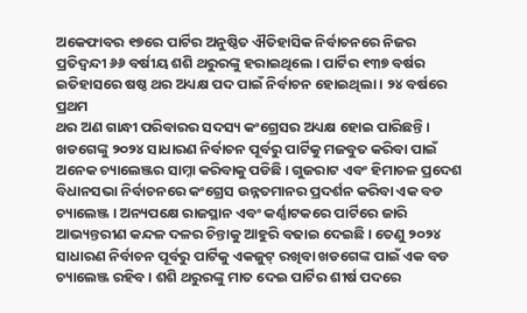ଅକେଫାବର ୧୭ରେ ପାର୍ଟିର ଅନୁଷ୍ଠିତ ଐତିହାସିକ ନିର୍ବାଚନରେ ନିଜର ପ୍ରତିଦ୍ୱନ୍ଦୀ ୬୬ ବର୍ଷୀୟ ଶଶି ଥରୁରଙ୍କୁ ହରାଇଥିଲେ । ପାର୍ଟିର ୧୩୭ ବର୍ଷର ଇତିହାସରେ ଷଷ୍ଠ ଥର ଅଧ୍ୟକ୍ଷ ପଦ ପାଇଁ ନିର୍ବାଚନ ହୋଇଥିଲା । ୨୪ ବର୍ଷରେ ପ୍ରଥମ
ଥର ଅଣ ଗାନ୍ଧୀ ପରିବାରର ସଦସ୍ୟ କଂଗ୍ରେସର ଅଧ୍ୟକ୍ଷ ହୋଇ ପାରିଛନ୍ତି । ଖଡଗେଙ୍କୁ ୨୦୨୪ ସାଧାରଣ ନିର୍ବାଚନ ପୂର୍ବରୁ ପାର୍ଟିକୁ ମଜବୁତ କରିବା ପାଇଁ ଅନେକ ଚ୍ୟାଲେଞ୍ଜର ସାମ୍ନା କରିବାକୁ ପଡିଛି । ଗୁଜରାଟ ଏବଂ ହିମାଚଳ ପ୍ରଦେଶ ବିଧାନସଭା ନିର୍ବାଚନରେ କଂଗ୍ରେସ ଉନ୍ନତମାନର ପ୍ରଦର୍ଶନ କରିବା ଏକ ବଡ ଚ୍ୟାଲେଞ୍ଜ । ଅନ୍ୟପକ୍ଷେ ରାଜସ୍ଥାନ ଏବଂ କର୍ଣ୍ଣାଟକରେ ପାର୍ଟିରେ ଜାରି ଆଭ୍ୟନ୍ତରୀଣ କନ୍ଦଳ ଦଳର ଚିନ୍ତାକୁ ଆହୁରି ବଢାଇ ଦେଇଛି । ତେଣୁ ୨୦୨୪ ସାଧାରଣ ନିର୍ବାଚନ ପୂର୍ବରୁ ପାର୍ଟିକୁ ଏକଜୁଟ୍ ରଖିବା ଖଡଗେଙ୍କ ପାଇଁ ଏକ ବଡ ଚ୍ୟାଲେଞ୍ଜ ରହିବ । ଶଶି ଥରୁରଙ୍କୁ ମାତ ଦେଇ ପାର୍ଟିର ଶୀର୍ଷ ପଦରେ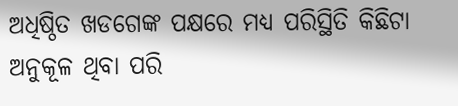ଅଧିଷ୍ଠିତ ଖଡଗେଙ୍କ ପକ୍ଷରେ ମଧ୍ୟ ପରିସ୍ଥିତି କିଛିଟା ଅନୁକୂଳ ଥିବା ପରି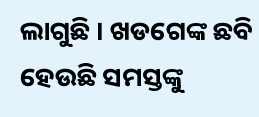ଲାଗୁଛି । ଖଡଗେଙ୍କ ଛବି ହେଉଛି ସମସ୍ତଙ୍କୁ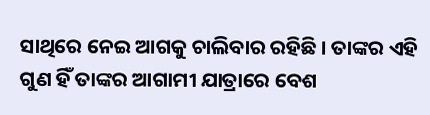ସାଥିରେ ନେଇ ଆଗକୁ ଚାଲିବାର ରହିଛି । ତାଙ୍କର ଏହି ଗୁଣ ହିଁ ତାଙ୍କର ଆଗାମୀ ଯାତ୍ରାରେ ବେଶ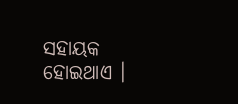ସହାୟକ ହୋଇଥାଏ ।